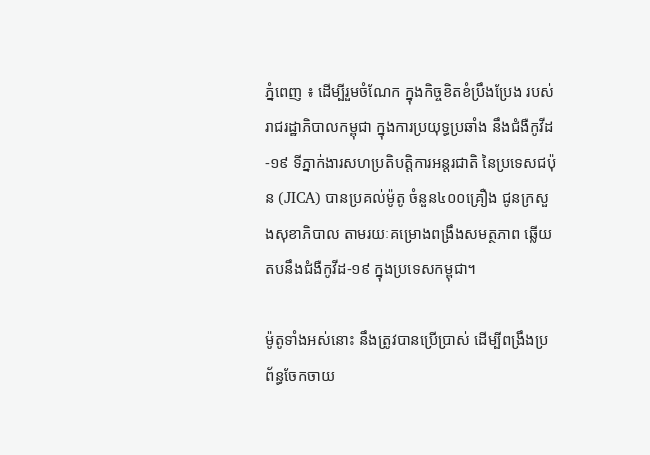ភ្នំពេញ ៖ ដើម្បីរួមចំណែក ក្នុងកិច្ចខិតខំប្រឹងប្រែង របស់រាជរដ្ឋាភិបាលកម្ពុជា ក្នុងការប្រយុទ្ធប្រឆាំង នឹងជំងឺកូវីដ-១៩ ទីភ្នាក់ងារសហប្រតិបត្តិការអន្តរជាតិ នៃប្រទេសជប៉ុន (JICA) បានប្រគល់ម៉ូតូ ចំនួន៤០០គ្រឿង ជូនក្រសួងសុខាភិបាល តាមរយៈគម្រោងពង្រឹងសមត្ថភាព ឆ្លើយតបនឹងជំងឺកូវីដ-១៩ ក្នុងប្រទេសកម្ពុជា។

ម៉ូតូទាំងអស់នោះ នឹងត្រូវបានប្រើប្រាស់ ដើម្បីពង្រឹងប្រព័ន្ធចែកចាយ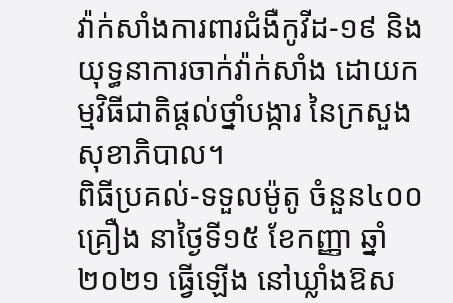វ៉ាក់សាំងការពារជំងឺកូវីដ-១៩ និងយុទ្ធនាការចាក់វ៉ាក់សាំង ដោយកម្មវិធីជាតិផ្តល់ថ្នាំបង្ការ នៃក្រសួងសុខាភិបាល។
ពិធីប្រគល់-ទទួលម៉ូតូ ចំនួន៤០០គ្រឿង នាថ្ងៃទី១៥ ខែកញ្ញា ឆ្នាំ២០២១ ធ្វើឡើង នៅឃ្លាំងឱស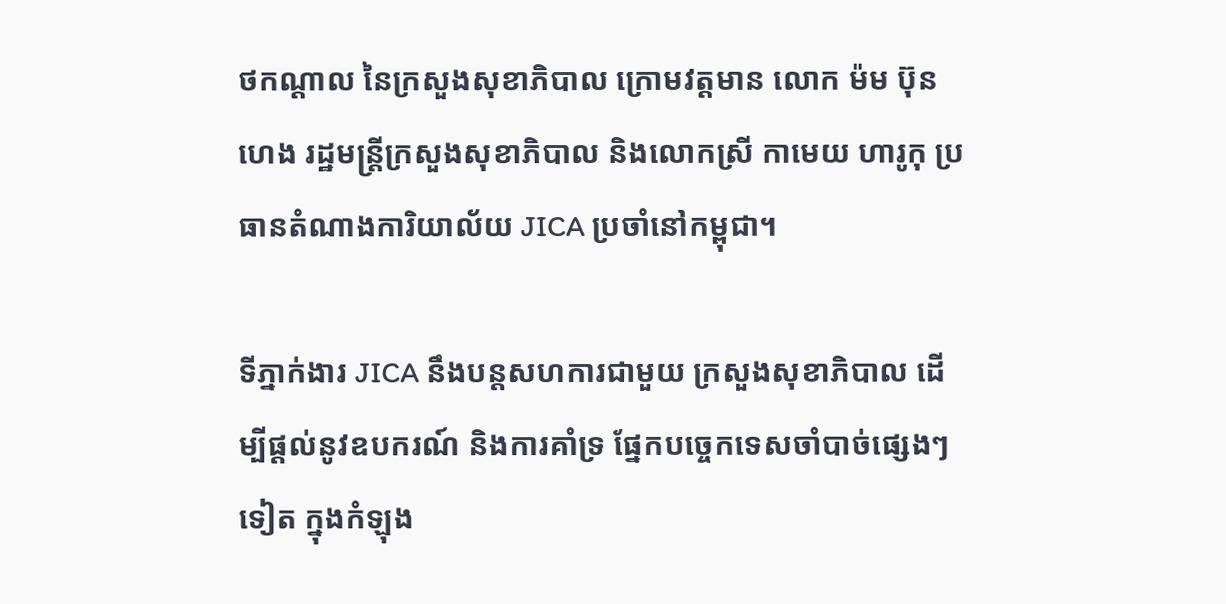ថកណ្តាល នៃក្រសួងសុខាភិបាល ក្រោមវត្តមាន លោក ម៉ម ប៊ុនហេង រដ្ឋមន្ត្រីក្រសួងសុខាភិបាល និងលោកស្រី កាមេយ ហារូកុ ប្រធានតំណាងការិយាល័យ JICA ប្រចាំនៅកម្ពុជា។

ទីភ្នាក់ងារ JICA នឹងបន្តសហការជាមួយ ក្រសួងសុខាភិបាល ដើម្បីផ្តល់នូវឧបករណ៍ និងការគាំទ្រ ផ្នែកបច្ចេកទេសចាំបាច់ផ្សេងៗទៀត ក្នុងកំឡុង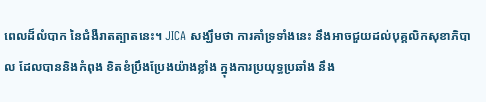ពេលដ៏លំបាក នៃជំងឺរាតត្បាតនេះ។ JICA សង្ឃឹមថា ការគាំទ្រទាំងនេះ នឹងអាចជួយដល់បុគ្គលិកសុខាភិបាល ដែលបាននិងកំពុង ខិតខំប្រឹងប្រែងយ៉ាងខ្លាំង ក្នុងការប្រយុទ្ធប្រឆាំង នឹង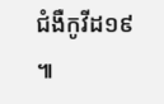ជំងឺកូវីដ១៩ ៕